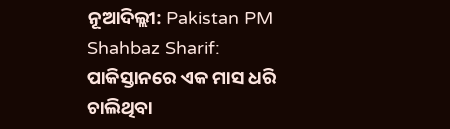ନୂଆଦିଲ୍ଲୀ: Pakistan PM Shahbaz Sharif: ପାକିସ୍ତାନରେ ଏକ ମାସ ଧରି ଚାଲିଥିବା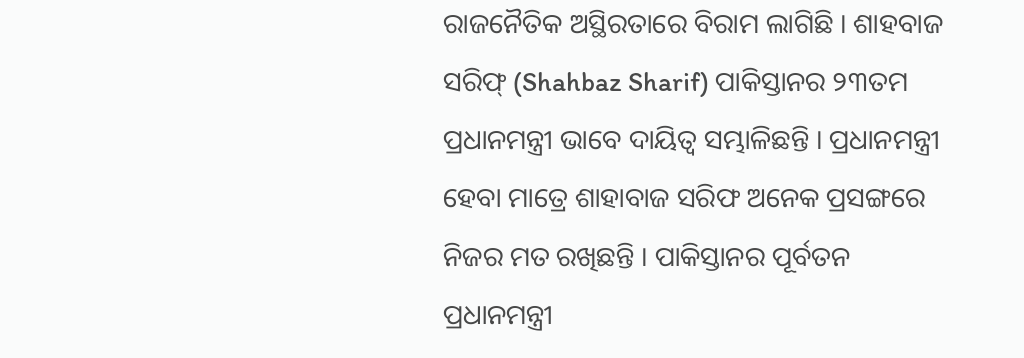ରାଜନୈତିକ ଅସ୍ଥିରତାରେ ବିରାମ ଲାଗିଛି । ଶାହବାଜ ସରିଫ୍ (Shahbaz Sharif) ପାକିସ୍ତାନର ୨୩ତମ ପ୍ରଧାନମନ୍ତ୍ରୀ ଭାବେ ଦାୟିତ୍ୱ ସମ୍ଭାଳିଛନ୍ତି । ପ୍ରଧାନମନ୍ତ୍ରୀ ହେବା ମାତ୍ରେ ଶାହାବାଜ ସରିଫ ଅନେକ ପ୍ରସଙ୍ଗରେ ନିଜର ମତ ରଖିଛନ୍ତି । ପାକିସ୍ତାନର ପୂର୍ବତନ ପ୍ରଧାନମନ୍ତ୍ରୀ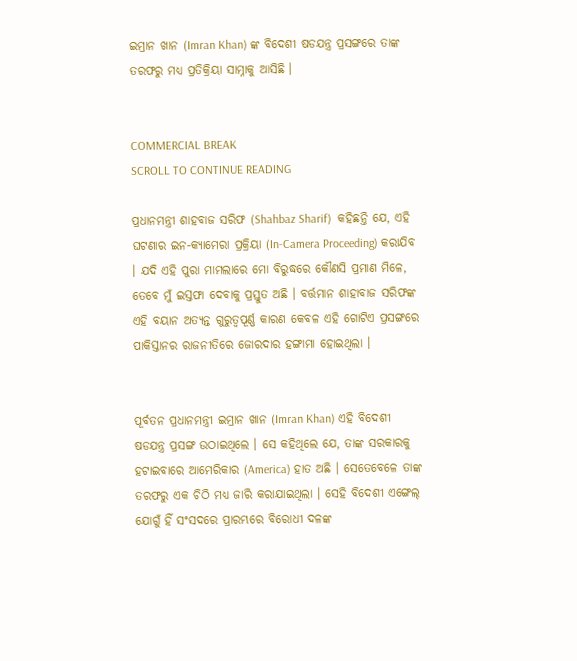ଇମ୍ରାନ ଖାନ (Imran Khan) ଙ୍କ ବିଦେଶୀ ଷଡଯନ୍ତ୍ର ପ୍ରସଙ୍ଗରେ ତାଙ୍କ ତରଫରୁ ମଧ୍ୟ ପ୍ରତିକ୍ରିୟା ସାମ୍ନାକୁ ଆସିଛି ।


COMMERCIAL BREAK
SCROLL TO CONTINUE READING

ପ୍ରଧାନମନ୍ତ୍ରୀ ଶାହବାଜ ସରିଫ (Shahbaz Sharif)  କହିଛନ୍ତି ଯେ, ଏହି ଘଟଣାର ଇନ-କ୍ୟାମେରା ପ୍ରକ୍ରିୟା (In-Camera Proceeding) କରାଯିବ । ଯଦି ଏହି ପୁରା ମାମଲାରେ ମୋ ବିରୁଦ୍ଧରେ କୌଣସି ପ୍ରମାଣ ମିଳେ, ତେବେ ମୁଁ ଇସ୍ତଫା ଦେବାକୁ ପ୍ରସ୍ତୁତ ଅଛି । ବର୍ତ୍ତମାନ ଶାହାବାଜ ସରିଫଙ୍କ ଏହି ବୟାନ ଅତ୍ୟନ୍ତ ଗୁରୁତ୍ୱପୂର୍ଣ୍ଣ କାରଣ କେବଳ ଏହି ଗୋଟିଏ ପ୍ରସଙ୍ଗରେ ପାକିସ୍ତାନର ରାଜନୀତିରେ ଜୋରଦାର ହଙ୍ଗାମା ହୋଇଥିଲା ।


ପୂର୍ବତନ ପ୍ରଧାନମନ୍ତ୍ରୀ ଇମ୍ରାନ ଖାନ (Imran Khan) ଏହି ବିଦେଶୀ ଷଡଯନ୍ତ୍ର ପ୍ରସଙ୍ଗ ଉଠାଇଥିଲେ । ସେ କହିଥିଲେ ଯେ, ତାଙ୍କ ସରକାରକୁ ହଟାଇବାରେ ଆମେରିକାର (America) ହାତ ଅଛି । ସେତେବେଳେ ତାଙ୍କ ତରଫରୁ ଏକ ଚିଠି ମଧ୍ୟ ଜାରି କରାଯାଇଥିଲା । ସେହି ବିଦେଶୀ ଏଙ୍ଗେଲ୍ ଯୋଗୁଁ ହିଁ ସଂସଦରେ ପ୍ରାରମ୍ଭରେ ବିରୋଧୀ ଦଳଙ୍କ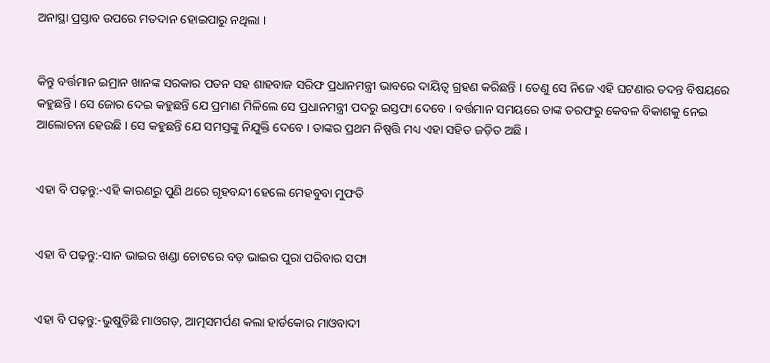ଅନାସ୍ଥା ପ୍ରସ୍ତାବ ଉପରେ ମତଦାନ ହୋଇପାରୁ ନଥିଲା ।


କିନ୍ତୁ ବର୍ତ୍ତମାନ ଇମ୍ରାନ ଖାନଙ୍କ ସରକାର ପତନ ସହ ଶାହବାଜ ସରିଫ ପ୍ରଧାନମନ୍ତ୍ରୀ ଭାବରେ ଦାୟିତ୍ୱ ଗ୍ରହଣ କରିଛନ୍ତି । ତେଣୁ ସେ ନିଜେ ଏହି ଘଟଣାର ତଦନ୍ତ ବିଷୟରେ କହୁଛନ୍ତି । ସେ ଜୋର ଦେଇ କହୁଛନ୍ତି ଯେ ପ୍ରମାଣ ମିଳିଲେ ସେ ପ୍ରଧାନମନ୍ତ୍ରୀ ପଦରୁ ଇସ୍ତଫା ଦେବେ । ବର୍ତ୍ତମାନ ସମୟରେ ତାଙ୍କ ତରଫରୁ କେବଳ ବିକାଶକୁ ନେଇ  ଆଲୋଚନା ହେଉଛି । ସେ କହୁଛନ୍ତି ଯେ ସମସ୍ତଙ୍କୁ ନିଯୁକ୍ତି ଦେବେ । ତାଙ୍କର ପ୍ରଥମ ନିଷ୍ପତ୍ତି ମଧ୍ୟ ଏହା ସହିତ ଜଡ଼ିତ ଅଛି ।


ଏହା ବି ପଢ଼ନ୍ତୁ:-ଏହି କାରଣରୁ ପୁଣି ଥରେ ଗୃହବନ୍ଦୀ ହେଲେ ମେହବୁବା ମୁଫତି


ଏହା ବି ପଢ଼ନ୍ତୁ:-ସାନ ଭାଇର ଖଣ୍ଡା ଚୋଟରେ ବଡ଼ ଭାଇର ପୁରା ପରିବାର ସଫା


ଏହା ବି ପଢ଼ନ୍ତୁ:-ଭୁଷୁଡ଼ିଛି ମାଓଗଡ଼, ଆତ୍ମସମର୍ପଣ କଲା ହାର୍ଡକୋର ମାଓବାଦୀ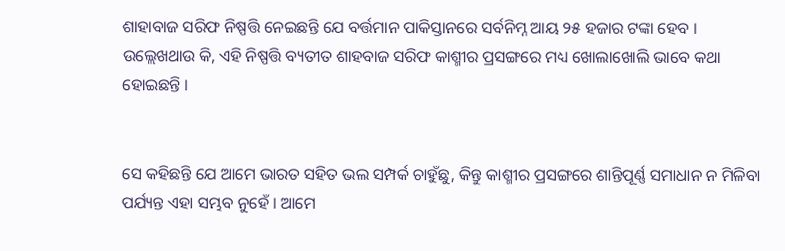ଶାହାବାଜ ସରିଫ ନିଷ୍ପତ୍ତି ନେଇଛନ୍ତି ଯେ ବର୍ତ୍ତମାନ ପାକିସ୍ତାନରେ ସର୍ବନିମ୍ନ ଆୟ ୨୫ ହଜାର ଟଙ୍କା ହେବ । ଉଲ୍ଲେଖଥାଉ କି, ଏହି ନିଷ୍ପତ୍ତି ବ୍ୟତୀତ ଶାହବାଜ ସରିଫ କାଶ୍ମୀର ପ୍ରସଙ୍ଗରେ ମଧ୍ୟ ଖୋଲାଖୋଲି ଭାବେ କଥା ହୋଇଛନ୍ତି ।


ସେ କହିଛନ୍ତି ଯେ ଆମେ ଭାରତ ସହିତ ଭଲ ସମ୍ପର୍କ ଚାହୁଁଛୁ, କିନ୍ତୁ କାଶ୍ମୀର ପ୍ରସଙ୍ଗରେ ଶାନ୍ତିପୂର୍ଣ୍ଣ ସମାଧାନ ନ ମିଳିବା ପର୍ଯ୍ୟନ୍ତ ଏହା ସମ୍ଭବ ନୁହେଁ । ଆମେ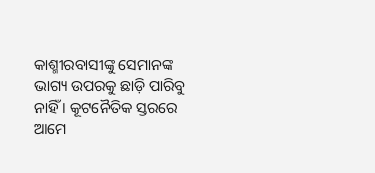କାଶ୍ମୀରବାସୀଙ୍କୁ ସେମାନଙ୍କ ଭାଗ୍ୟ ଉପରକୁ ଛାଡ଼ି ପାରିବୁ ନାହିଁ । କୂଟନୈତିକ ସ୍ତରରେ ଆମେ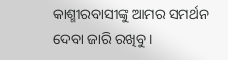କାଶ୍ମୀରବାସୀଙ୍କୁ ଆମର ସମର୍ଥନ ଦେବା ଜାରି ରଖିବୁ ।